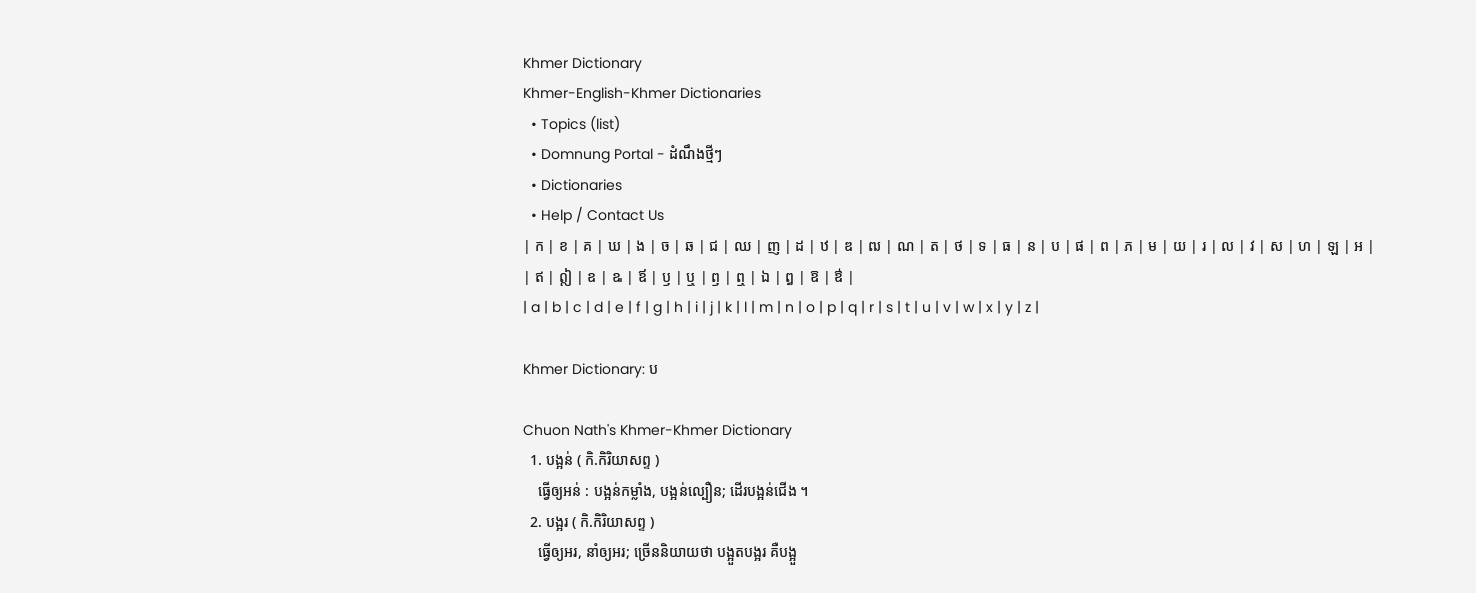Khmer Dictionary
Khmer-English-Khmer Dictionaries
  • Topics (list)
  • Domnung Portal - ដំណឹងថ្មីៗ
  • Dictionaries
  • Help / Contact Us
| ក | ខ | គ | ឃ | ង | ច | ឆ | ជ | ឈ | ញ | ដ | ឋ | ឌ | ឍ | ណ | ត | ថ | ទ | ធ | ន | ប | ផ | ព | ភ | ម | យ | រ | ល | វ | ស | ហ | ឡ | អ |
| ឥ | ឦ | ឧ | ឩ | ឪ | ឫ | ឬ | ឭ | ឮ | ឯ | ឰ | ឱ | ឳ |
| a | b | c | d | e | f | g | h | i | j | k | l | m | n | o | p | q | r | s | t | u | v | w | x | y | z |

Khmer Dictionary: ប

Chuon Nath's Khmer-Khmer Dictionary
  1. បង្អន់ ( កិ.កិរិយាសព្ទ )
    ធ្វើឲ្យអន់ : បង្អន់កម្លាំង, បង្អន់ល្បឿន; ដើរបង្អន់ជើង ។
  2. បង្អរ ( កិ.កិរិយាសព្ទ )
    ធ្វើឲ្យអរ, នាំឲ្យអរ; ច្រើននិយាយថា បង្អួតបង្អរ គឺបង្អួ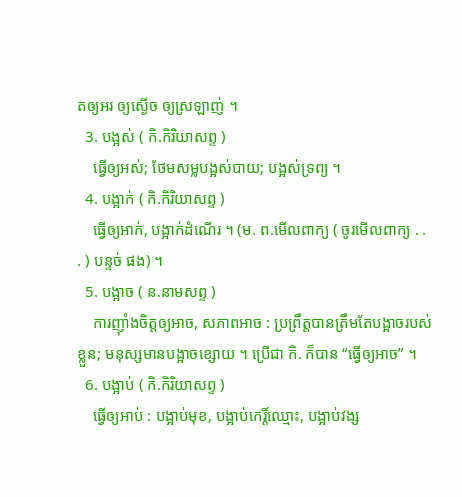តឲ្យអរ ឲ្យស្ងើច ឲ្យស្រឡាញ់ ។
  3. បង្អស់ ( កិ.កិរិយាសព្ទ )
    ធ្វើឲ្យអស់; ថែមសម្លបង្អស់បាយ; បង្អស់ទ្រព្យ ។
  4. បង្អាក់ ( កិ.កិរិយាសព្ទ )
    ធ្វើឲ្យអាក់, បង្អាក់ដំណើរ ។ (ម. ព.មើលពាក្យ ( ចូរមើលពាក្យ . . . ) បន្ទច់ ផង) ។
  5. បង្អាច ( ន.នាមសព្ទ )
    ការញ៉ាំងចិត្តឲ្យអាច, សភាពអាច : ប្រព្រឹត្តបានត្រឹមតែបង្អាចរបស់ខ្លួន; មនុស្សមានបង្អាចខ្សោយ ។ ប្រើជា កិ. ក៏បាន “ធ្វើឲ្យអាច” ។
  6. បង្អាប់ ( កិ.កិរិយាសព្ទ )
    ធ្វើឲ្យអាប់ : បង្អាប់មុខ, បង្អាប់កេរ្តិ៍ឈ្មោះ, បង្អាប់វង្ស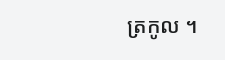ត្រកូល ។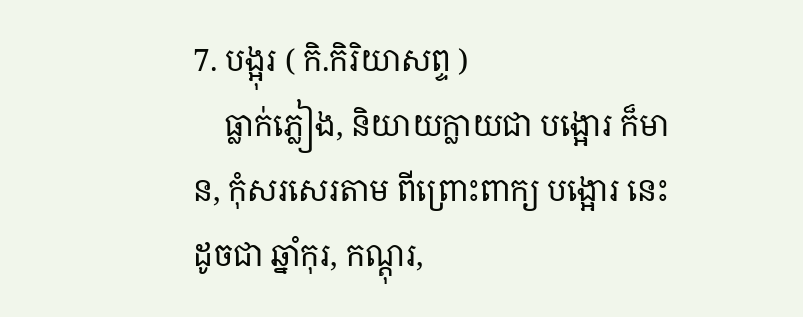7. បង្អុរ ( កិ.កិរិយាសព្ទ )
    ធ្លាក់ភ្លៀង, និយាយក្លាយជា បង្អោរ ក៏មាន, កុំសរសេរតាម ពីព្រោះពាក្យ បង្អោរ នេះដូចជា ឆ្នាំកុរ, កណ្ដុរ,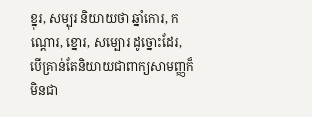ខ្នុរ, សម្បុរ និយាយថា ឆ្នាំកោរ, កណ្ដោរ, ខ្នោរ, សម្បោរ ដូច្នោះដែរ, បើគ្រាន់តែនិយាយជាពាក្យសាមញ្ញក៏មិនជា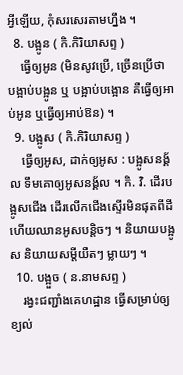អ្វីឡើយ, កុំសរសេរតាមហ្នឹង ។
  8. បង្អូន ( កិ.កិរិយាសព្ទ )
    ធ្វើឲ្យអូន (មិនសូវប្រើ, ច្រើនប្រើថា បង្អាប់បង្អូន ឬ បង្អាប់បង្អោន គឺធ្វើឲ្យអាប់អូន ឬធ្វើឲ្យអាប់ឱន) ។
  9. បង្អូស ( កិ.កិរិយាសព្ទ )
    ធ្វើឲ្យអូស, ដាក់ឲ្យអូស : បង្អូសនង្គ័ល ទឹមគោឲ្យអូសនង្គ័ល ។ កិ. វិ. ដើរបង្អូសជើង ដើរលើកជើងស្ទើរមិនផុតពីដី ហើយឈានអូសបន្តិចៗ ។ និយាយបង្អូស និយាយសម្ដីយឺតៗ ម្លាយៗ ។
  10. បង្អួច ( ន.នាមសព្ទ )
    រង្វះជញ្ជាំងគេហដ្ឋាន ធ្វើសម្រាប់ឲ្យខ្យល់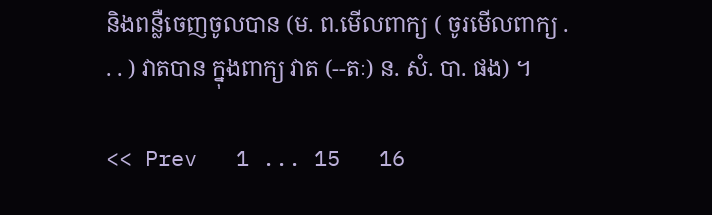និងពន្លឺចេញចូលបាន (ម. ព.មើលពាក្យ ( ចូរមើលពាក្យ . . . ) វាតបាន ក្នុងពាក្យ វាត (--តៈ) ន. សំ. បា. ផង) ។

<< Prev   1 ... 15   16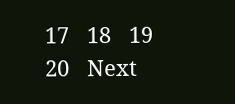17   18   19   20   Next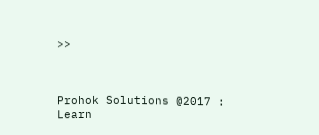>>



Prohok Solutions @2017 : Learn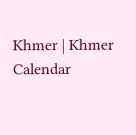Khmer | Khmer Calendar